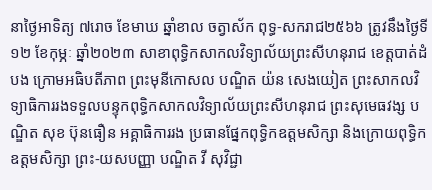នាថ្ងៃអាទិត្យ ៧រោច ខែមាឃ ឆ្នាំខាល ចត្វាស័ក ពុទ្ធ-សករាជ២៥៦៦ ត្រូវនឹងថ្ងៃទី១២ ខែកុម្ភៈ ឆ្នាំ២០២៣ សាខាពុទ្ធិកសាកលវិទ្យាល័យព្រះសីហនុរាជ ខេត្តបាត់ដំបង ក្រោមអធិបតីភាព ព្រះមុនីកោសល បណ្ឌិត យ៉ន សេងយៀត ព្រះសាកលវិទ្យាធិការរងទទួលបន្ទុកពុទ្ធិកសាកលវិទ្យាល័យព្រះសីហនុរាជ ព្រះសុមេធវង្ស បណ្ឌិត សុខ ប៊ុនធឿន អគ្គាធិការរង ប្រធានផ្នែកពុទ្ធិកឧត្តមសិក្សា និងក្រោយពុទ្ធិកឧត្តមសិក្សា ព្រះ-យសបញ្ញា បណ្ឌិត វី សុវិជ្ជា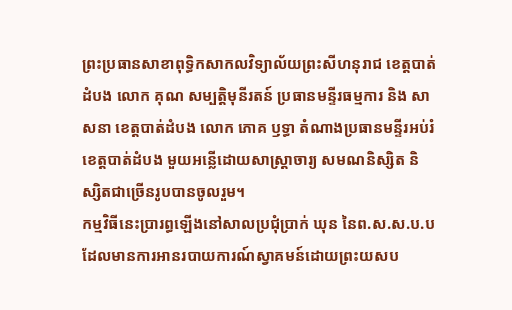ព្រះប្រធានសាខាពុទ្ធិកសាកលវិទ្យាល័យព្រះសីហនុរាជ ខេត្តបាត់ដំបង លោក គុណ សម្បត្តិមុនីរតន៍ ប្រធានមន្ទីរធម្មការ និង សាសនា ខេត្តបាត់ដំបង លោក ភោគ ឫទ្ធា តំណាងប្រធានមន្ទីរអប់រំខេត្តបាត់ដំបង មួយអន្លើដោយសាស្រ្តាចារ្យ សមណនិស្សិត និស្សិតជាច្រើនរូបបានចូលរួម។
កម្មវិធីនេះប្រារព្ធឡើងនៅសាលប្រជុំប្រាក់ ឃុន នៃព.ស.ស.ប.ប ដែលមានការអានរបាយការណ៍ស្វាគមន៍ដោយព្រះយសប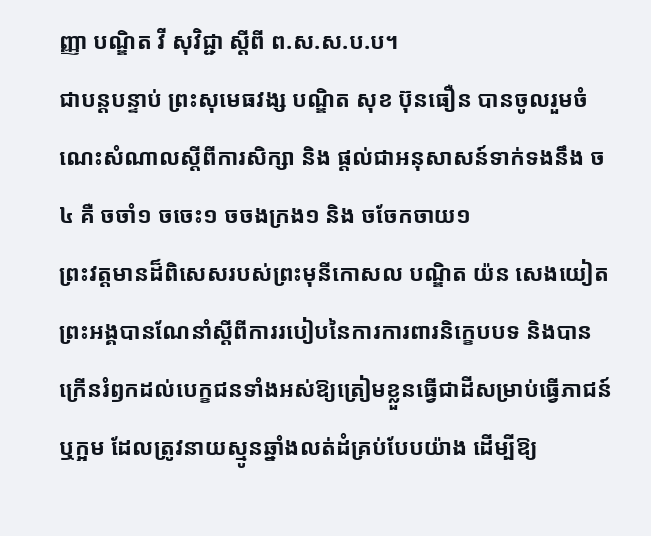ញ្ញា បណ្ឌិត វី សុវិជ្ជា ស្ដីពី ព.ស.ស.ប.ប។
ជាបន្តបន្ទាប់ ព្រះសុមេធវង្ស បណ្ឌិត សុខ ប៊ុនធឿន បានចូលរួមចំណេះសំណាលស្ដីពីការសិក្សា និង ផ្ដល់ជាអនុសាសន៍ទាក់ទងនឹង ច៤ គឺ ចចាំ១ ចចេះ១ ចចងក្រង១ និង ចចែកចាយ១
ព្រះវត្តមានដ៏ពិសេសរបស់ព្រះមុនីកោសល បណ្ឌិត យ៉ន សេងយៀត ព្រះអង្គបានណែនាំស្ដីពីការរបៀបនៃការការពារនិក្ខេបបទ និងបានក្រើនរំឭកដល់បេក្ខជនទាំងអស់ឱ្យត្រៀមខ្លួនធ្វើជាដីសម្រាប់ធ្វើភាជន៍ឬក្អម ដែលត្រូវនាយស្មូនឆ្នាំងលត់ដំគ្រប់បែបយ៉ាង ដើម្បីឱ្យ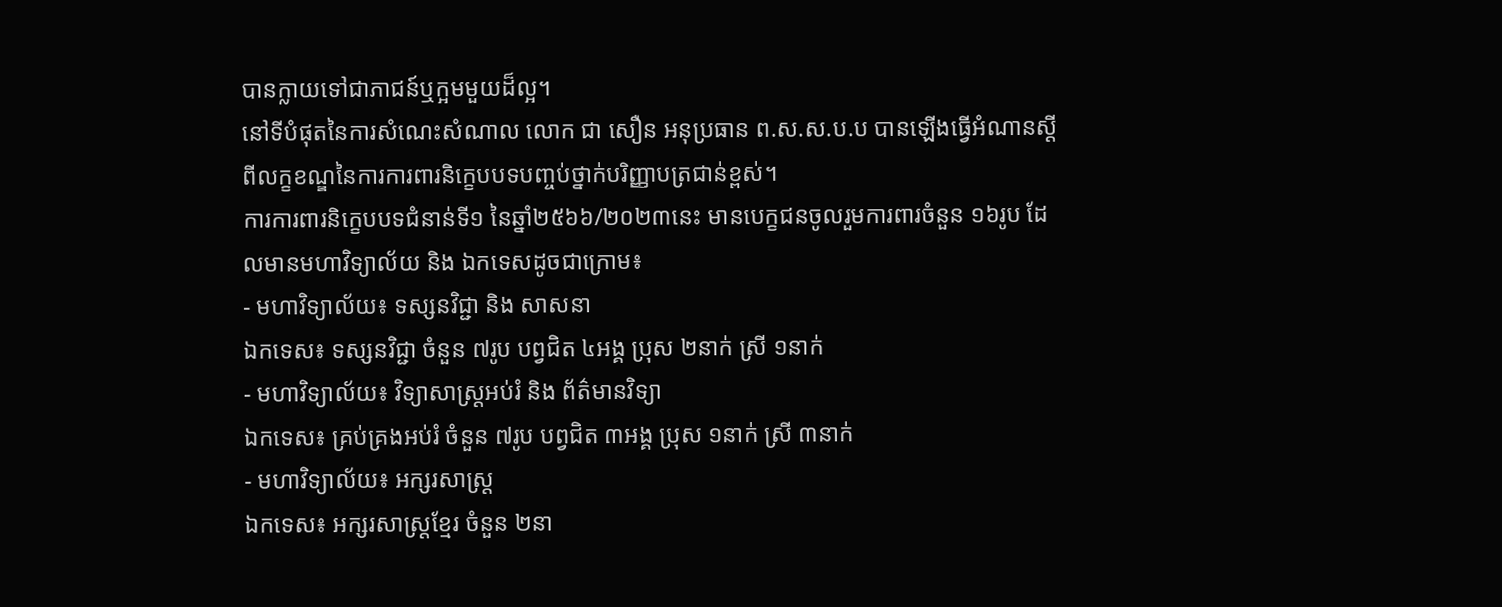បានក្លាយទៅជាភាជន៍ឬក្អមមួយដ៏ល្អ។
នៅទីបំផុតនៃការសំណេះសំណាល លោក ជា សឿន អនុប្រធាន ព.ស.ស.ប.ប បានឡើងធ្វើអំណានស្ដីពីលក្ខខណ្ឌនៃការការពារនិក្ខេបបទបញ្ចប់ថ្នាក់បរិញ្ញាបត្រជាន់ខ្ពស់។
ការការពារនិក្ខេបបទជំនាន់ទី១ នៃឆ្នាំ២៥៦៦/២០២៣នេះ មានបេក្ខជនចូលរួមការពារចំនួន ១៦រូប ដែលមានមហាវិទ្យាល័យ និង ឯកទេសដូចជាក្រោម៖
- មហាវិទ្យាល័យ៖ ទស្សនវិជ្ជា និង សាសនា
ឯកទេស៖ ទស្សនវិជ្ជា ចំនួន ៧រូប បព្វជិត ៤អង្គ ប្រុស ២នាក់ ស្រី ១នាក់
- មហាវិទ្យាល័យ៖ វិទ្យាសាស្ត្រអប់រំ និង ព័ត៌មានវិទ្យា
ឯកទេស៖ គ្រប់គ្រងអប់រំ ចំនួន ៧រូប បព្វជិត ៣អង្គ ប្រុស ១នាក់ ស្រី ៣នាក់
- មហាវិទ្យាល័យ៖ អក្សរសាស្ត្រ
ឯកទេស៖ អក្សរសាស្ត្រខ្មែរ ចំនួន ២នា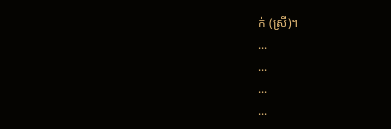ក់ (ស្រី)។
...
...
...
...